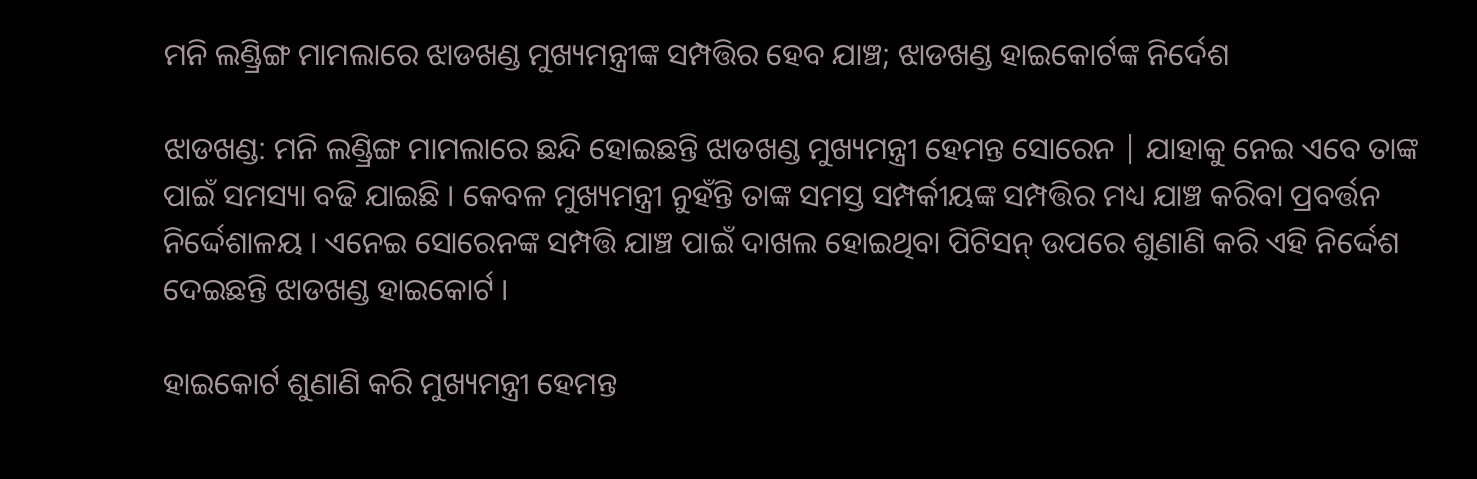ମନି ଲଣ୍ଡ୍ରିଙ୍ଗ ମାମଲାରେ ଝାଡଖଣ୍ଡ ମୁଖ୍ୟମନ୍ତ୍ରୀଙ୍କ ସମ୍ପତ୍ତିର ହେବ ଯାଞ୍ଚ; ଝାଡଖଣ୍ଡ ହାଇକୋର୍ଟଙ୍କ ନିର୍ଦେଶ

ଝାଡଖଣ୍ଡ: ମନି ଲଣ୍ଡ୍ରିଙ୍ଗ ମାମଲାରେ ଛନ୍ଦି ହୋଇଛନ୍ତି ଝାଡଖଣ୍ଡ ମୁଖ୍ୟମନ୍ତ୍ରୀ ହେମନ୍ତ ସୋରେନ | ଯାହାକୁ ନେଇ ଏବେ ତାଙ୍କ ପାଇଁ ସମସ୍ୟା ବଢି ଯାଇଛି । କେବଳ ମୁଖ୍ୟମନ୍ତ୍ରୀ ନୁହଁନ୍ତି ତାଙ୍କ ସମସ୍ତ ସମ୍ପର୍କୀୟଙ୍କ ସମ୍ପତ୍ତିର ମଧ୍ୟ ଯାଞ୍ଚ କରିବା ପ୍ରବର୍ତ୍ତନ ନିର୍ଦ୍ଦେଶାଳୟ । ଏନେଇ ସୋରେନଙ୍କ ସମ୍ପତ୍ତି ଯାଞ୍ଚ ପାଇଁ ଦାଖଲ ହୋଇଥିବା ପିଟିସନ୍ ଉପରେ ଶୁଣାଣି କରି ଏହି ନିର୍ଦ୍ଦେଶ ଦେଇଛନ୍ତି ଝାଡଖଣ୍ଡ ହାଇକୋର୍ଟ ।

ହାଇକୋର୍ଟ ଶୁଣାଣି କରି ମୁଖ୍ୟମନ୍ତ୍ରୀ ହେମନ୍ତ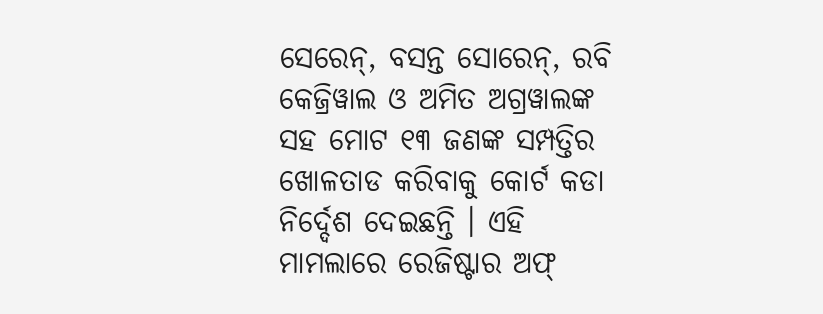ସେରେନ୍, ବସନ୍ତ ସୋରେନ୍, ରବି କେଜ୍ରିୱାଲ ଓ ଅମିତ ଅଗ୍ରୱାଲଙ୍କ ସହ ମୋଟ ୧୩ ଜଣଙ୍କ ସମ୍ପତ୍ତିର ଖୋଳତାଡ କରିବାକୁ କୋର୍ଟ କଡା ନିର୍ଦ୍ଦେଶ ଦେଇଛନ୍ତି । ଏହି ମାମଲାରେ ରେଜିଷ୍ଟାର ଅଫ୍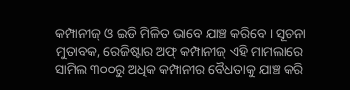କମ୍ପାନୀଜ୍ ଓ ଇଡି ମିଳିତ ଭାବେ ଯାଞ୍ଚ କରିବେ । ସୂଚନା ମୁତାବକ, ରେଜିଷ୍ଟାର ଅଫ୍ କମ୍ପାନୀଜ୍ ଏହି ମାମଲାରେ ସାମିଲ ୩୦୦ରୁ ଅଧିକ କମ୍ପାନୀର ବୈଧତାକୁ ଯାଞ୍ଚ କରି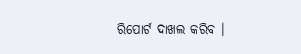ରିପୋର୍ଟ ଦାଖଲ କରିବ ।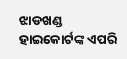ଝାଡଖଣ୍ଡ ହାଇକୋର୍ଟଙ୍କ ଏପରି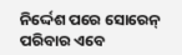ନିର୍ଦ୍ଦେଶ ପରେ ସୋରେନ୍ ପରିବାର ଏବେ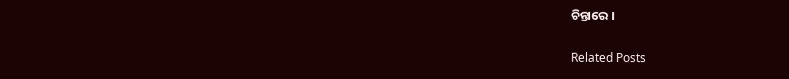ଚିନ୍ତାରେ ।

Related Posts